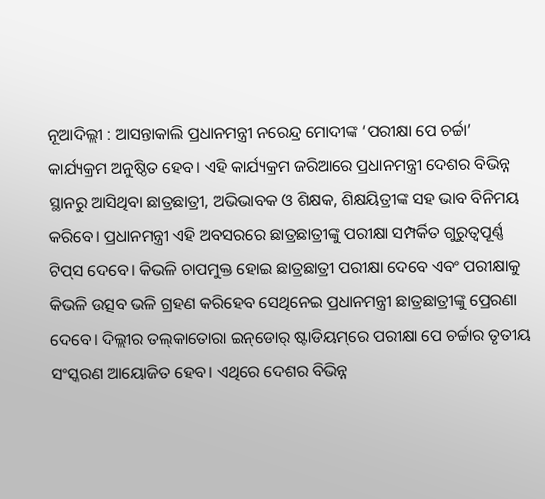ନୂଆଦିଲ୍ଲୀ : ଆସନ୍ତାକାଲି ପ୍ରଧାନମନ୍ତ୍ରୀ ନରେନ୍ଦ୍ର ମୋଦୀଙ୍କ ‘ପରୀକ୍ଷା ପେ ଚର୍ଚ୍ଚା’ କାର୍ଯ୍ୟକ୍ରମ ଅନୁଷ୍ଠିତ ହେବ। ଏହି କାର୍ଯ୍ୟକ୍ରମ ଜରିଆରେ ପ୍ରଧାନମନ୍ତ୍ରୀ ଦେଶର ବିଭିନ୍ନ ସ୍ଥାନରୁ ଆସିଥିବା ଛାତ୍ରଛାତ୍ରୀ, ଅଭିଭାବକ ଓ ଶିକ୍ଷକ, ଶିକ୍ଷୟିତ୍ରୀଙ୍କ ସହ ଭାବ ବିନିମୟ କରିବେ। ପ୍ରଧାନମନ୍ତ୍ରୀ ଏହି ଅବସରରେ ଛାତ୍ରଛାତ୍ରୀଙ୍କୁ ପରୀକ୍ଷା ସମ୍ପର୍କିତ ଗୁରୁତ୍ବପୂର୍ଣ୍ଣ ଟିପ୍‌ସ ଦେବେ। କିଭଳି ଚାପମୁକ୍ତ ହୋଇ ଛାତ୍ରଛାତ୍ରୀ ପରୀକ୍ଷା ଦେବେ ଏବଂ ପରୀକ୍ଷାକୁ କିଭଳି ଉତ୍ସବ ଭଳି ଗ୍ରହଣ କରିହେବ ସେଥିନେଇ ପ୍ରଧାନମନ୍ତ୍ରୀ ଛାତ୍ରଛାତ୍ରୀଙ୍କୁ ପ୍ରେରଣା ଦେବେ। ଦିଲ୍ଲୀର ତଲ୍‌କାତୋରା ଇନ୍‌ଡୋର୍‌ ଷ୍ଟାଡିୟମ୍‌ରେ ପରୀକ୍ଷା ପେ ଚର୍ଚ୍ଚାର ତୃତୀୟ ସଂସ୍କରଣ ଆୟୋଜିତ ହେବ। ଏଥିରେ ଦେଶର ବିଭିନ୍ନ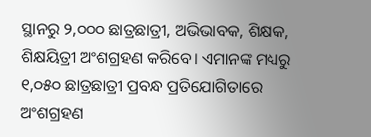ସ୍ଥାନରୁ ୨,୦୦୦ ଛାତ୍ରଛାତ୍ରୀ, ଅଭିଭାବକ, ଶିକ୍ଷକ, ଶିକ୍ଷୟିତ୍ରୀ ଅଂଶଗ୍ରହଣ କରିବେ। ଏମାନଙ୍କ ମଧ୍ୟରୁ ୧,୦୫୦ ଛାତ୍ରଛାତ୍ରୀ ପ୍ରବନ୍ଧ ପ୍ରତିଯୋଗିତାରେ ଅଂଶଗ୍ରହଣ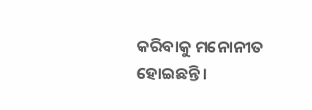କରିବାକୁ ମନୋନୀତ ହୋଇଛନ୍ତି।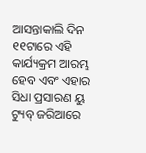ଆସନ୍ତାକାଲି ଦିନ ୧୧ଟାରେ ଏହି କାର୍ଯ୍ୟକ୍ରମ ଆରମ୍ଭ ହେବ ଏବଂ ଏହାର ସିଧା ପ୍ରସାରଣ ୟୁ ଟ୍ୟୁବ୍‌ ଜରିଆରେ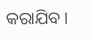କରାଯିବ।